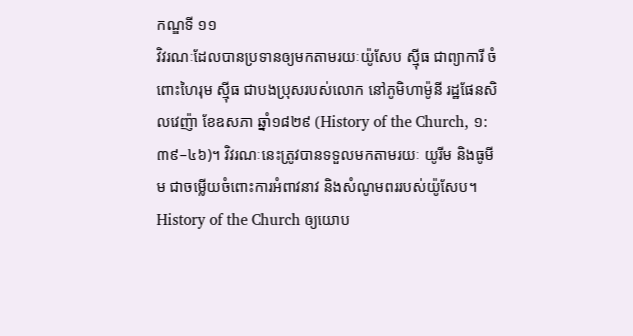កណ្ឌទី ១១
វិវរណៈដែលបានប្រទានឲ្យមកតាមរយៈយ៉ូសែប ស៊្មីធ ជាព្យាការី ចំពោះហៃរុម ស៊្មីធ ជាបងប្រុសរបស់លោក នៅភូមិហាម៉ូនី រដ្ឋផែនសិលវេញ៉ា ខែឧសភា ឆ្នាំ១៨២៩ (History of the Church, ១:៣៩–៤៦)។ វិវរណៈនេះត្រូវបានទទួលមកតាមរយៈ យូរីម និងធូមីម ជាចម្លើយចំពោះការអំពាវនាវ និងសំណូមពររបស់យ៉ូសែប។ History of the Church ឲ្យយោប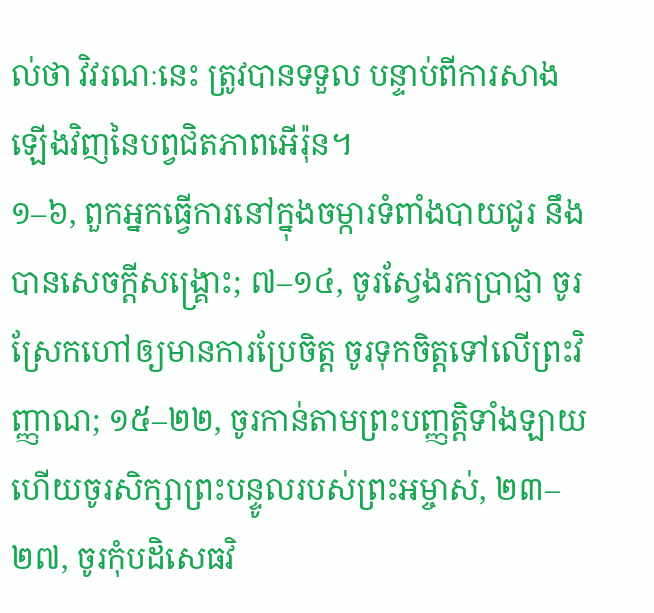ល់ថា វិវរណៈនេះ ត្រូវបានទទួល បន្ទាប់ពីការសាងឡើងវិញនៃបព្វជិតភាពអើរ៉ុន។
១–៦, ពួកអ្នកធ្វើការនៅក្នុងចម្ការទំពាំងបាយជូរ នឹងបានសេចក្ដីសង្គ្រោះ; ៧–១៤, ចូរស្វែងរកប្រាជ្ញា ចូរស្រែកហៅឲ្យមានការប្រែចិត្ត ចូរទុកចិត្តទៅលើព្រះវិញ្ញាណ; ១៥–២២, ចូរកាន់តាមព្រះបញ្ញត្តិទាំងឡាយ ហើយចូរសិក្សាព្រះបន្ទូលរបស់ព្រះអម្ចាស់, ២៣–២៧, ចូរកុំបដិសេធវិ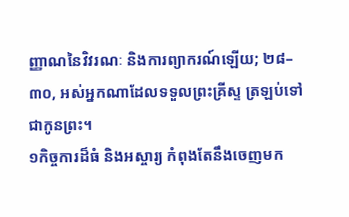ញ្ញាណនៃវិវរណៈ និងការព្យាករណ៍ឡើយ; ២៨–៣០, អស់អ្នកណាដែលទទួលព្រះគ្រីស្ទ ត្រឡប់ទៅជាកូនព្រះ។
១កិច្ចការដ៏ធំ និងអស្ចារ្យ កំពុងតែនឹងចេញមក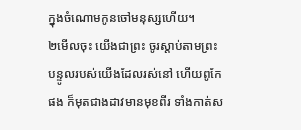ក្នុងចំណោមកូនចៅមនុស្សហើយ។
២មើលចុះ យើងជាព្រះ ចូរស្ដាប់តាមព្រះបន្ទូលរបស់យើងដែលរស់នៅ ហើយពូកែផង ក៏មុតជាងដាវមានមុខពីរ ទាំងកាត់ស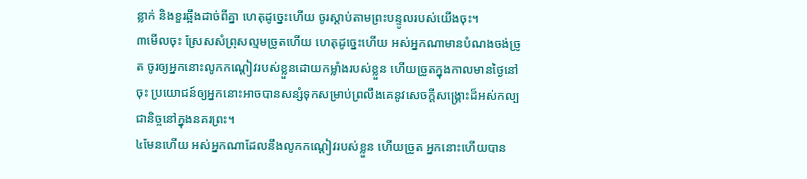ន្លាក់ និងខួរឆ្អឹងដាច់ពីគ្នា ហេតុដូច្នេះហើយ ចូរស្ដាប់តាមព្រះបន្ទូលរបស់យើងចុះ។
៣មើលចុះ ស្រែសសំព្រុសល្មមច្រូតហើយ ហេតុដូច្នេះហើយ អស់អ្នកណាមានបំណងចង់ច្រូត ចូរឲ្យអ្នកនោះលូកកណ្ដៀវរបស់ខ្លួនដោយកម្លាំងរបស់ខ្លួន ហើយច្រូតក្នុងកាលមានថ្ងៃនៅចុះ ប្រយោជន៍ឲ្យអ្នកនោះអាចបានសន្សំទុកសម្រាប់ព្រលឹងគេនូវសេចក្ដីសង្គ្រោះដ៏អស់កល្បជានិច្ចនៅក្នុងនគរព្រះ។
៤មែនហើយ អស់អ្នកណាដែលនឹងលូកកណ្ដៀវរបស់ខ្លួន ហើយច្រូត អ្នកនោះហើយបាន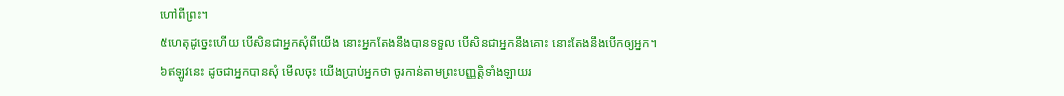ហៅពីព្រះ។
៥ហេតុដូច្នេះហើយ បើសិនជាអ្នកសុំពីយើង នោះអ្នកតែងនឹងបានទទួល បើសិនជាអ្នកនឹងគោះ នោះតែងនឹងបើកឲ្យអ្នក។
៦ឥឡូវនេះ ដូចជាអ្នកបានសុំ មើលចុះ យើងប្រាប់អ្នកថា ចូរកាន់តាមព្រះបញ្ញត្តិទាំងឡាយរ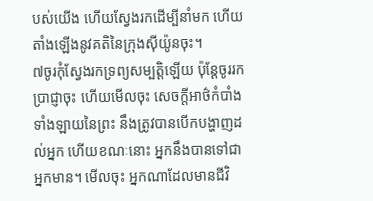បស់យើង ហើយស្វែងរកដើម្បីនាំមក ហើយតាំងឡើងនូវគតិនៃក្រុងស៊ីយ៉ូនចុះ។
៧ចូរកុំស្វែងរកទ្រព្យសម្បត្តិឡើយ ប៉ុន្តែចូររកប្រាជ្ញាចុះ ហើយមើលចុះ សេចក្ដីអាថ៌កំបាំងទាំងឡាយនៃព្រះ នឹងត្រូវបានបើកបង្ហាញដល់អ្នក ហើយខណៈនោះ អ្នកនឹងបានទៅជាអ្នកមាន។ មើលចុះ អ្នកណាដែលមានជីវិ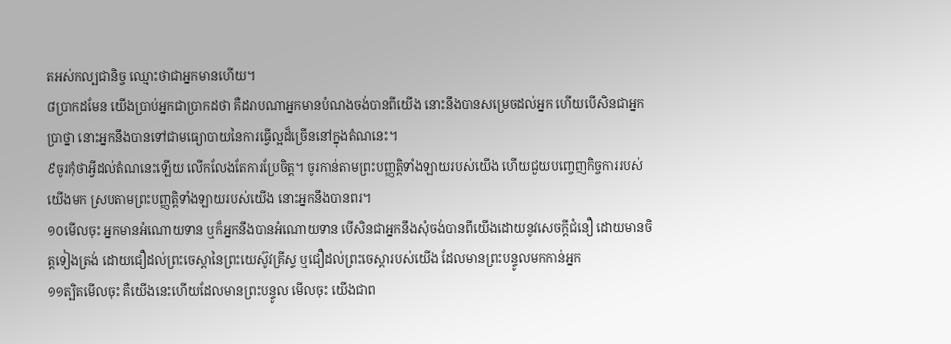តអស់កល្បជានិច្ច ឈ្មោះថាជាអ្នកមានហើយ។
៨ប្រាកដមែន យើងប្រាប់អ្នកជាប្រាកដថា គឺដរាបណាអ្នកមានបំណងចង់បានពីយើង នោះនឹងបានសម្រេចដល់អ្នក ហើយបើសិនជាអ្នកប្រាថ្នា នោះអ្នកនឹងបានទៅជាមធ្យោបាយនៃការធ្វើល្អដ៏ច្រើននៅក្នុងតំណនេះ។
៩ចូរកុំថាអ្វីដល់តំណនេះឡើយ លើកលែងតែការប្រែចិត្ត។ ចូរកាន់តាមព្រះបញ្ញត្តិទាំងឡាយរបស់យើង ហើយជួយបញ្ចេញកិច្ចការរបស់យើងមក ស្របតាមព្រះបញ្ញត្តិទាំងឡាយរបស់យើង នោះអ្នកនឹងបានពរ។
១០មើលចុះ អ្នកមានអំណោយទាន ឬក៏អ្នកនឹងបានអំណោយទាន បើសិនជាអ្នកនឹងសុំចង់បានពីយើងដោយនូវសេចក្ដីជំនឿ ដោយមានចិត្តទៀងត្រង់ ដោយជឿដល់ព្រះចេស្ដានៃព្រះយេស៊ូវគ្រីស្ទ ឬជឿដល់ព្រះចេស្ដារបស់យើង ដែលមានព្រះបន្ទូលមកកាន់អ្នក
១១ត្បិតមើលចុះ គឺយើងនេះហើយដែលមានព្រះបន្ទូល មើលចុះ យើងជាព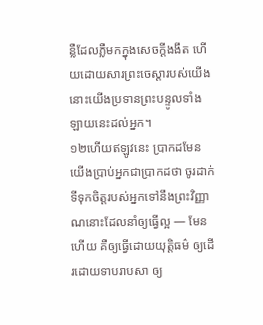ន្លឺដែលភ្លឺមកក្នុងសេចក្ដីងងឹត ហើយដោយសារព្រះចេស្ដារបស់យើង នោះយើងប្រទានព្រះបន្ទូលទាំងឡាយនេះដល់អ្នក។
១២ហើយឥឡូវនេះ ប្រាកដមែន យើងប្រាប់អ្នកជាប្រាកដថា ចូរដាក់ទីទុកចិត្តរបស់អ្នកទៅនឹងព្រះវិញ្ញាណនោះដែលនាំឲ្យធ្វើល្អ — មែនហើយ គឺឲ្យធ្វើដោយយុត្តិធម៌ ឲ្យដើរដោយទាបរាបសា ឲ្យ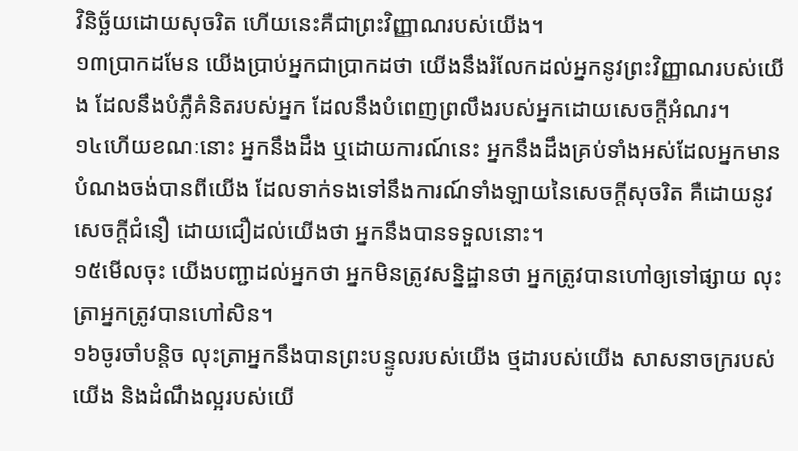វិនិច្ឆ័យដោយសុចរិត ហើយនេះគឺជាព្រះវិញ្ញាណរបស់យើង។
១៣ប្រាកដមែន យើងប្រាប់អ្នកជាប្រាកដថា យើងនឹងរំលែកដល់អ្នកនូវព្រះវិញ្ញាណរបស់យើង ដែលនឹងបំភ្លឺគំនិតរបស់អ្នក ដែលនឹងបំពេញព្រលឹងរបស់អ្នកដោយសេចក្ដីអំណរ។
១៤ហើយខណៈនោះ អ្នកនឹងដឹង ឬដោយការណ៍នេះ អ្នកនឹងដឹងគ្រប់ទាំងអស់ដែលអ្នកមានបំណងចង់បានពីយើង ដែលទាក់ទងទៅនឹងការណ៍ទាំងឡាយនៃសេចក្ដីសុចរិត គឺដោយនូវសេចក្ដីជំនឿ ដោយជឿដល់យើងថា អ្នកនឹងបានទទួលនោះ។
១៥មើលចុះ យើងបញ្ជាដល់អ្នកថា អ្នកមិនត្រូវសន្និដ្ឋានថា អ្នកត្រូវបានហៅឲ្យទៅផ្សាយ លុះត្រាអ្នកត្រូវបានហៅសិន។
១៦ចូរចាំបន្តិច លុះត្រាអ្នកនឹងបានព្រះបន្ទូលរបស់យើង ថ្មដារបស់យើង សាសនាចក្ររបស់យើង និងដំណឹងល្អរបស់យើ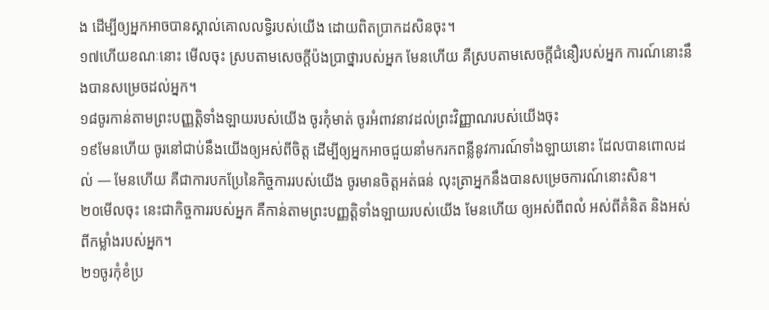ង ដើម្បីឲ្យអ្នកអាចបានស្គាល់គោលលទ្ធិរបស់យើង ដោយពិតប្រាកដសិនចុះ។
១៧ហើយខណៈនោះ មើលចុះ ស្របតាមសេចក្ដីប៉ងប្រាថ្នារបស់អ្នក មែនហើយ គឺស្របតាមសេចក្ដីជំនឿរបស់អ្នក ការណ៍នោះនឹងបានសម្រេចដល់អ្នក។
១៨ចូរកាន់តាមព្រះបញ្ញត្តិទាំងឡាយរបស់យើង ចូរកុំមាត់ ចូរអំពាវនាវដល់ព្រះវិញ្ញាណរបស់យើងចុះ
១៩មែនហើយ ចូរនៅជាប់នឹងយើងឲ្យអស់ពីចិត្ត ដើម្បីឲ្យអ្នកអាចជួយនាំមករកពន្លឺនូវការណ៍ទាំងឡាយនោះ ដែលបានពោលដល់ — មែនហើយ គឺជាការបកប្រែនៃកិច្ចការរបស់យើង ចូរមានចិត្តអត់ធន់ លុះត្រាអ្នកនឹងបានសម្រេចការណ៍នោះសិន។
២០មើលចុះ នេះជាកិច្ចការរបស់អ្នក គឺកាន់តាមព្រះបញ្ញត្តិទាំងឡាយរបស់យើង មែនហើយ ឲ្យអស់ពីពលំ អស់ពីគំនិត និងអស់ពីកម្លាំងរបស់អ្នក។
២១ចូរកុំខំប្រ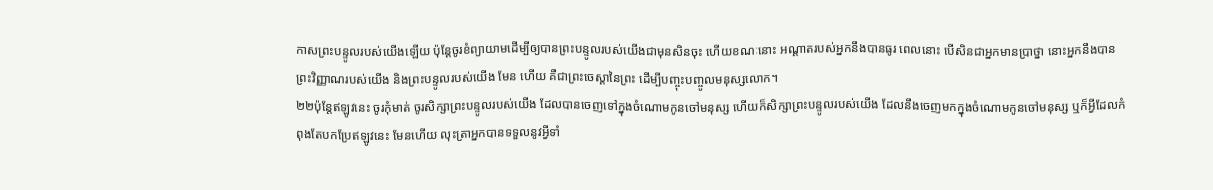កាសព្រះបន្ទូលរបស់យើងឡើយ ប៉ុន្តែចូរខំព្យាយាមដើម្បីឲ្យបានព្រះបន្ទូលរបស់យើងជាមុនសិនចុះ ហើយខណៈនោះ អណ្ដាតរបស់អ្នកនឹងបានធូរ ពេលនោះ បើសិនជាអ្នកមានប្រាថ្នា នោះអ្នកនឹងបានព្រះវិញ្ញាណរបស់យើង និងព្រះបន្ទូលរបស់យើង មែន ហើយ គឺជាព្រះចេស្ដានៃព្រះ ដើម្បីបញ្ចុះបញ្ចូលមនុស្សលោក។
២២ប៉ុន្តែឥឡូវនេះ ចូរកុំមាត់ ចូរសិក្សាព្រះបន្ទូលរបស់យើង ដែលបានចេញទៅក្នុងចំណោមកូនចៅមនុស្ស ហើយក៏សិក្សាព្រះបន្ទូលរបស់យើង ដែលនឹងចេញមកក្នុងចំណោមកូនចៅមនុស្ស ឬក៏អ្វីដែលកំពុងតែបកប្រែឥឡូវនេះ មែនហើយ លុះត្រាអ្នកបានទទួលនូវអ្វីទាំ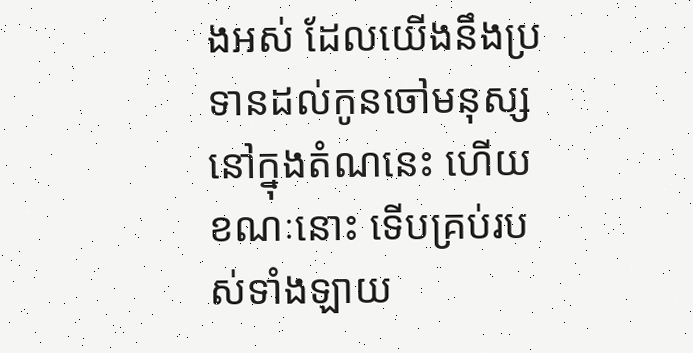ងអស់ ដែលយើងនឹងប្រទានដល់កូនចៅមនុស្សនៅក្នុងតំណនេះ ហើយខណៈនោះ ទើបគ្រប់របស់ទាំងឡាយ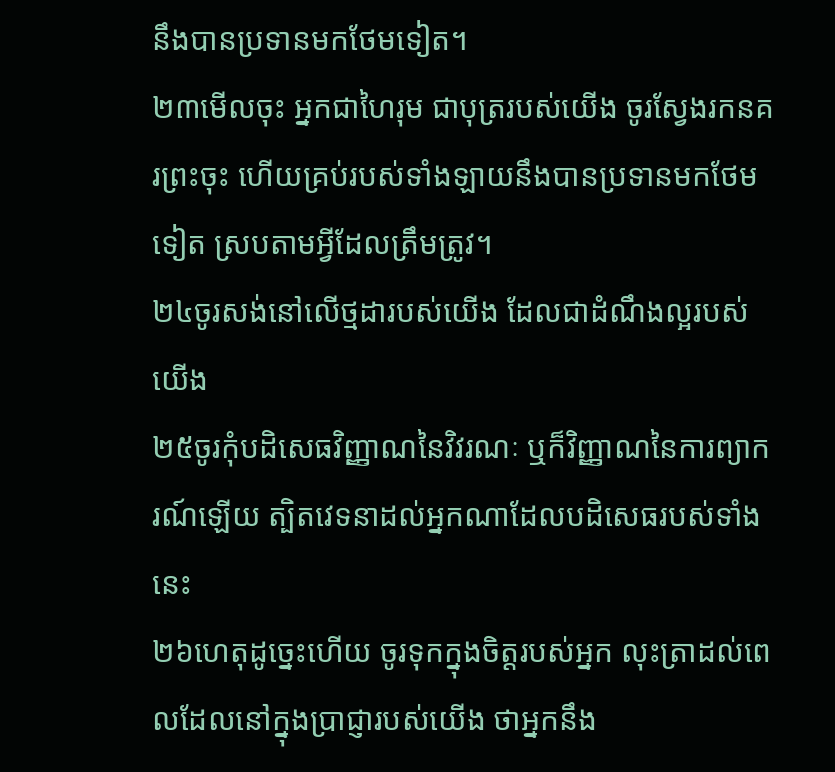នឹងបានប្រទានមកថែមទៀត។
២៣មើលចុះ អ្នកជាហៃរុម ជាបុត្ររបស់យើង ចូរស្វែងរកនគរព្រះចុះ ហើយគ្រប់របស់ទាំងឡាយនឹងបានប្រទានមកថែមទៀត ស្របតាមអ្វីដែលត្រឹមត្រូវ។
២៤ចូរសង់នៅលើថ្មដារបស់យើង ដែលជាដំណឹងល្អរបស់យើង
២៥ចូរកុំបដិសេធវិញ្ញាណនៃវិវរណៈ ឬក៏វិញ្ញាណនៃការព្យាករណ៍ឡើយ ត្បិតវេទនាដល់អ្នកណាដែលបដិសេធរបស់ទាំងនេះ
២៦ហេតុដូច្នេះហើយ ចូរទុកក្នុងចិត្តរបស់អ្នក លុះត្រាដល់ពេលដែលនៅក្នុងប្រាជ្ញារបស់យើង ថាអ្នកនឹង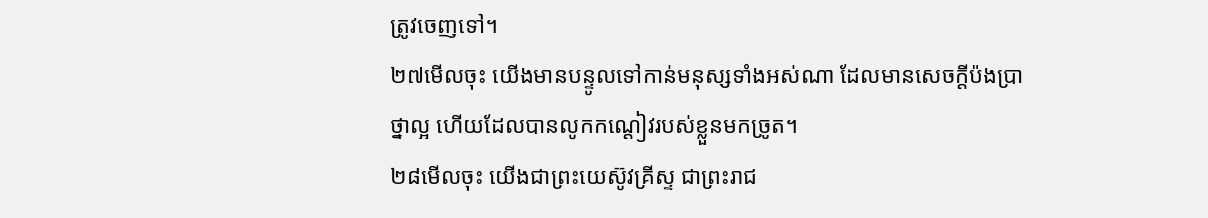ត្រូវចេញទៅ។
២៧មើលចុះ យើងមានបន្ទូលទៅកាន់មនុស្សទាំងអស់ណា ដែលមានសេចក្ដីប៉ងប្រាថ្នាល្អ ហើយដែលបានលូកកណ្ដៀវរបស់ខ្លួនមកច្រូត។
២៨មើលចុះ យើងជាព្រះយេស៊ូវគ្រីស្ទ ជាព្រះរាជ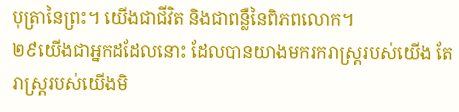បុត្រានៃព្រះ។ យើងជាជីវិត និងជាពន្លឺនៃពិភពលោក។
២៩យើងជាអ្នកដដែលនោះ ដែលបានយាងមករករាស្ត្ររបស់យើង តែរាស្ត្ររបស់យើងមិ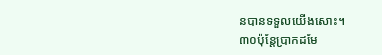នបានទទួលយើងសោះ។
៣០ប៉ុន្តែប្រាកដមែ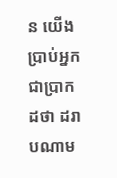ន យើងប្រាប់អ្នកជាប្រាកដថា ដរាបណាម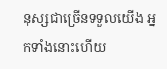នុស្សជាច្រើនទទួលយើង អ្នកទាំងនោះហើយ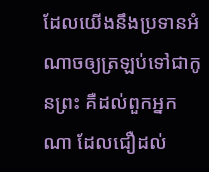ដែលយើងនឹងប្រទានអំណាចឲ្យត្រឡប់ទៅជាកូនព្រះ គឺដល់ពួកអ្នកណា ដែលជឿដល់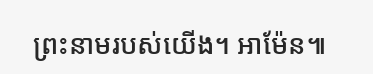ព្រះនាមរបស់យើង។ អាម៉ែន៕